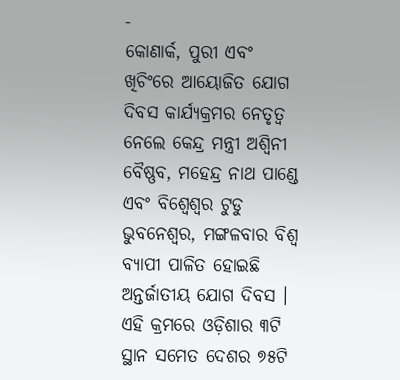-
କୋଣାର୍କ, ପୁରୀ ଏବଂ ଖିଚିଂରେ ଆୟୋଜିତ ଯୋଗ ଦିବସ କାର୍ଯ୍ୟକ୍ରମର ନେତୃତ୍ୱ ନେଲେ କେନ୍ଦ୍ର ମନ୍ତ୍ରୀ ଅଶ୍ୱିନୀ ବୈଷ୍ଣବ, ମହେନ୍ଦ୍ର ନାଥ ପାଣ୍ଡେ ଏବଂ ବିଶ୍ୱେଶ୍ୱର ଟୁଡୁ
ଭୁବନେଶ୍ୱର, ମଙ୍ଗଳବାର ବିଶ୍ୱ ବ୍ୟାପୀ ପାଳିତ ହୋଇଛି ଅନ୍ତର୍ଜାତୀୟ ଯୋଗ ଦିବସ । ଏହି କ୍ରମରେ ଓଡ଼ିଶାର ୩ଟି ସ୍ଥାନ ସମେତ ଦେଶର ୭୫ଟି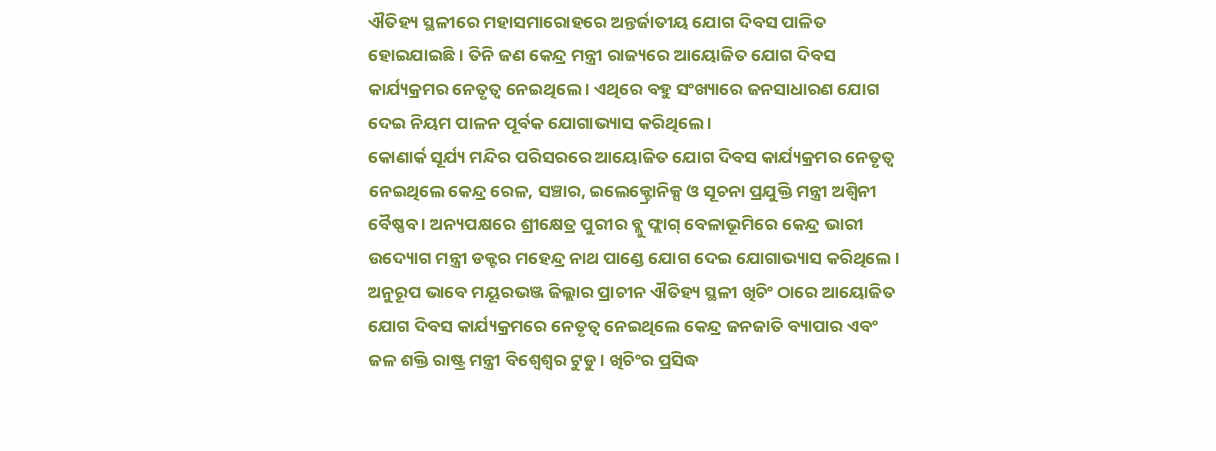ଐତିହ୍ୟ ସ୍ଥଳୀରେ ମହାସମାରୋହରେ ଅନ୍ତର୍ଜାତୀୟ ଯୋଗ ଦିବସ ପାଳିତ ହୋଇଯାଇଛି । ତିନି ଜଣ କେନ୍ଦ୍ର ମନ୍ତ୍ରୀ ରାଜ୍ୟରେ ଆୟୋଜିତ ଯୋଗ ଦିବସ କାର୍ଯ୍ୟକ୍ରମର ନେତୃତ୍ୱ ନେଇଥିଲେ । ଏଥିରେ ବହୁ ସଂଖ୍ୟାରେ ଜନସାଧାରଣ ଯୋଗ ଦେଇ ନିୟମ ପାଳନ ପୂର୍ବକ ଯୋଗାଭ୍ୟାସ କରିଥିଲେ ।
କୋଣାର୍କ ସୂର୍ଯ୍ୟ ମନ୍ଦିର ପରିସରରେ ଆୟୋଜିତ ଯୋଗ ଦିବସ କାର୍ଯ୍ୟକ୍ରମର ନେତୃତ୍ୱ ନେଇଥିଲେ କେନ୍ଦ୍ର ରେଳ, ସଞ୍ଚାର, ଇଲେକ୍ଟ୍ରୋନିକ୍ସ ଓ ସୂଚନା ପ୍ରଯୁକ୍ତି ମନ୍ତ୍ରୀ ଅଶ୍ୱିନୀ ବୈଷ୍ଣବ । ଅନ୍ୟପକ୍ଷରେ ଶ୍ରୀକ୍ଷେତ୍ର ପୁରୀର ବ୍ଲୁ ଫ୍ଲାଗ୍ ବେଳାଭୂମିରେ କେନ୍ଦ୍ର ଭାରୀ ଉଦ୍ୟୋଗ ମନ୍ତ୍ରୀ ଡକ୍ଟର ମହେନ୍ଦ୍ର ନାଥ ପାଣ୍ଡେ ଯୋଗ ଦେଇ ଯୋଗାଭ୍ୟାସ କରିଥିଲେ । ଅନୁରୂପ ଭାବେ ମୟୂରଭଞ୍ଜ ଜିଲ୍ଲାର ପ୍ରାଚୀନ ଐତିହ୍ୟ ସ୍ଥଳୀ ଖିଚିଂ ଠାରେ ଆୟୋଜିତ ଯୋଗ ଦିବସ କାର୍ଯ୍ୟକ୍ରମରେ ନେତୃତ୍ୱ ନେଇଥିଲେ କେନ୍ଦ୍ର ଜନଜାତି ବ୍ୟାପାର ଏବଂ ଜଳ ଶକ୍ତି ରାଷ୍ଟ୍ର ମନ୍ତ୍ରୀ ବିଶ୍ୱେଶ୍ୱର ଟୁଡୁ । ଖିଚିଂର ପ୍ରସିଦ୍ଧ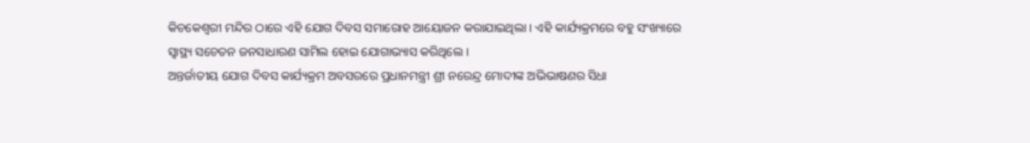କିଚକେଶ୍ୱରୀ ମନ୍ଦିର ଠାରେ ଏହି ଯୋଗ ଦିବସ ସମାରୋହ ଆୟୋଜନ କରାଯାଇଥିଲା । ଏହି କାର୍ଯ୍ୟକ୍ରମରେ ବହୁ ସଂଖ୍ୟାରେ ସ୍ୱାସ୍ଥ୍ୟ ସଚେତନ ଜନସାଧାରଣ ସାମିଲ ହୋଇ ଯୋଗାଭ୍ୟାସ କରିଥିଲେ ।
ଅନ୍ତର୍ଜାତୀୟ ଯୋଗ ଦିବସ କାର୍ଯ୍ୟକ୍ରମ ଅବସରରେ ପ୍ରଧାନମନ୍ତ୍ରୀ ଶ୍ରୀ ନରେନ୍ଦ୍ର ମୋଦୀଙ୍କ ଅଭିଭାଷଣର ସିଧା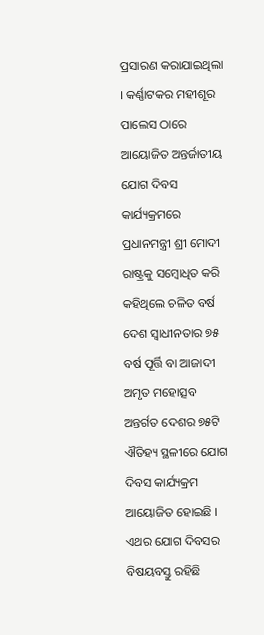ପ୍ରସାରଣ କରାଯାଇଥିଲା । କର୍ଣ୍ଣାଟକର ମହୀଶୂର ପାଲେସ ଠାରେ ଆୟୋଜିତ ଅନ୍ତର୍ଜାତୀୟ ଯୋଗ ଦିବସ କାର୍ଯ୍ୟକ୍ରମରେ ପ୍ରଧାନମନ୍ତ୍ରୀ ଶ୍ରୀ ମୋଦୀ ରାଷ୍ଟ୍ରକୁ ସମ୍ବୋଧିତ କରି କହିଥିଲେ ଚଳିତ ବର୍ଷ ଦେଶ ସ୍ୱାଧୀନତାର ୭୫ ବର୍ଷ ପୂର୍ତ୍ତି ବା ଆଜାଦୀ ଅମୃତ ମହୋତ୍ସବ ଅନ୍ତର୍ଗତ ଦେଶର ୭୫ଟି ଐତିହ୍ୟ ସ୍ଥଳୀରେ ଯୋଗ ଦିବସ କାର୍ଯ୍ୟକ୍ରମ ଆୟୋଜିତ ହୋଇଛି । ଏଥର ଯୋଗ ଦିବସର ବିଷୟବସ୍ତୁ ରହିଛି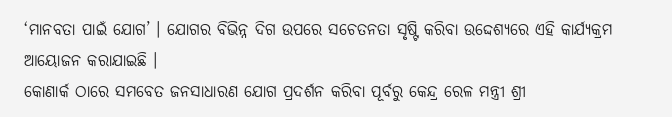‘ମାନବତା ପାଇଁ ଯୋଗ’ । ଯୋଗର ବିଭିନ୍ନ ଦିଗ ଉପରେ ସଚେତନତା ସୃଷ୍ଟି କରିବା ଉଦ୍ଦେଶ୍ୟରେ ଏହି କାର୍ଯ୍ୟକ୍ରମ ଆୟୋଜନ କରାଯାଇଛି ।
କୋଣାର୍କ ଠାରେ ସମବେତ ଜନସାଧାରଣ ଯୋଗ ପ୍ରଦର୍ଶନ କରିବା ପୂର୍ବରୁ କେନ୍ଦ୍ର ରେଳ ମନ୍ତ୍ରୀ ଶ୍ରୀ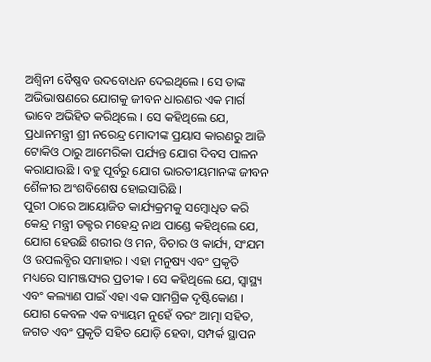ଅଶ୍ୱିନୀ ବୈଷ୍ଣବ ଉଦବୋଧନ ଦେଇଥିଲେ । ସେ ତାଙ୍କ ଅଭିଭାଷଣରେ ଯୋଗକୁ ଜୀବନ ଧାରଣର ଏକ ମାର୍ଗ ଭାବେ ଅଭିହିତ କରିଥିଲେ । ସେ କହିଥିଲେ ଯେ, ପ୍ରଧାନମନ୍ତ୍ରୀ ଶ୍ରୀ ନରେନ୍ଦ୍ର ମୋଦୀଙ୍କ ପ୍ରୟାସ କାରଣରୁ ଆଜି ଟୋକିଓ ଠାରୁ ଆମେରିକା ପର୍ଯ୍ୟନ୍ତ ଯୋଗ ଦିବସ ପାଳନ କରାଯାଉଛି । ବହୁ ପୂର୍ବରୁ ଯୋଗ ଭାରତୀୟମାନଙ୍କ ଜୀବନ ଶୈଳୀର ଅଂଶବିଶେଷ ହୋଇସାରିଛି ।
ପୁରୀ ଠାରେ ଆୟୋଜିତ କାର୍ଯ୍ୟକ୍ରମକୁ ସମ୍ବୋଧିତ କରି କେନ୍ଦ୍ର ମନ୍ତ୍ରୀ ଡକ୍ଟର ମହେନ୍ଦ୍ର ନାଥ ପାଣ୍ଡେ କହିଥିଲେ ଯେ, ଯୋଗ ହେଉଛି ଶରୀର ଓ ମନ, ବିଚାର ଓ କାର୍ଯ୍ୟ, ସଂଯମ ଓ ଉପଲବ୍ଧିର ସମାହାର । ଏହା ମନୁଷ୍ୟ ଏବଂ ପ୍ରକୃତି ମଧ୍ୟରେ ସାମଞ୍ଜସ୍ୟର ପ୍ରତୀକ । ସେ କହିଥିଲେ ଯେ, ସ୍ୱାସ୍ଥ୍ୟ ଏବଂ କଲ୍ୟାଣ ପାଇଁ ଏହା ଏକ ସାମଗ୍ରିକ ଦୃଷ୍ଟିକୋଣ । ଯୋଗ କେବଳ ଏକ ବ୍ୟାୟମ ନୁହେଁ ବରଂ ଆତ୍ମା ସହିତ, ଜଗତ ଏବଂ ପ୍ରକୃତି ସହିତ ଯୋଡ଼ି ହେବା, ସମ୍ପର୍କ ସ୍ଥାପନ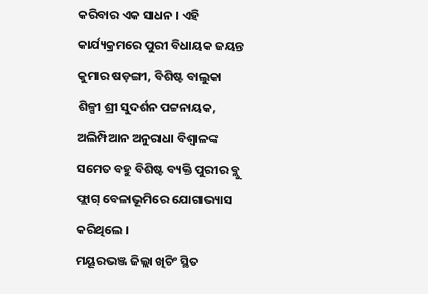କରିବାର ଏକ ସାଧନ । ଏହି କାର୍ଯ୍ୟକ୍ରମରେ ପୁରୀ ବିଧାୟକ ଜୟନ୍ତ କୁମାର ଷଡ଼ଙ୍ଗୀ, ବିଶିଷ୍ଟ ବାଲୁକା ଶିଳ୍ପୀ ଶ୍ରୀ ସୁଦର୍ଶନ ପଟ୍ଟନାୟକ, ଅଲିମ୍ପିଆନ ଅନୁରାଧା ବିଶ୍ୱାଳଙ୍କ ସମେତ ବହୁ ବିଶିଷ୍ଟ ବ୍ୟକ୍ତି ପୁରୀର ବ୍ଲୁ ଫ୍ଲାଗ୍ ବେଳାଭୂମିରେ ଯୋଗାଭ୍ୟାସ କରିଥିଲେ ।
ମୟୂରଭଞ୍ଜ ଜିଲ୍ଲା ଖିଚିଂ ସ୍ଥିତ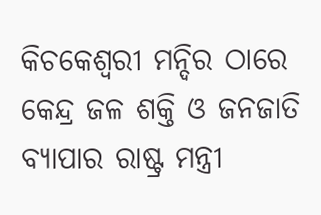କିଚକେଶ୍ୱରୀ ମନ୍ଦିର ଠାରେ କେନ୍ଦ୍ର ଜଳ ଶକ୍ତି ଓ ଜନଜାତି ବ୍ୟାପାର ରାଷ୍ଟ୍ର ମନ୍ତ୍ରୀ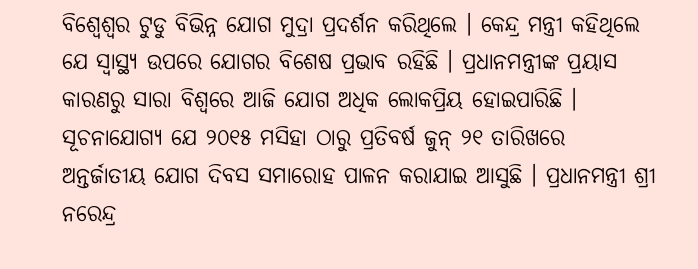ବିଶ୍ୱେଶ୍ୱର ଟୁଡୁ ବିଭିନ୍ନ ଯୋଗ ମୁଦ୍ରା ପ୍ରଦର୍ଶନ କରିଥିଲେ । କେନ୍ଦ୍ର ମନ୍ତ୍ରୀ କହିଥିଲେ ଯେ ସ୍ୱାସ୍ଥ୍ୟ ଉପରେ ଯୋଗର ବିଶେଷ ପ୍ରଭାବ ରହିଛି । ପ୍ରଧାନମନ୍ତ୍ରୀଙ୍କ ପ୍ରୟାସ କାରଣରୁ ସାରା ବିଶ୍ୱରେ ଆଜି ଯୋଗ ଅଧିକ ଲୋକପ୍ରିୟ ହୋଇପାରିଛି ।
ସୂଚନାଯୋଗ୍ୟ ଯେ ୨୦୧୫ ମସିହା ଠାରୁ ପ୍ରତିବର୍ଷ ଜୁନ୍ ୨୧ ତାରିଖରେ ଅନ୍ତର୍ଜାତୀୟ ଯୋଗ ଦିବସ ସମାରୋହ ପାଳନ କରାଯାଇ ଆସୁଛି । ପ୍ରଧାନମନ୍ତ୍ରୀ ଶ୍ରୀ ନରେନ୍ଦ୍ର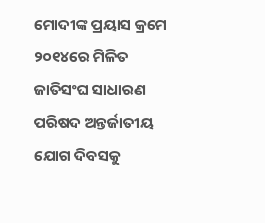ମୋଦୀଙ୍କ ପ୍ରୟାସ କ୍ରମେ ୨୦୧୪ରେ ମିଳିତ ଜାତିସଂଘ ସାଧାରଣ ପରିଷଦ ଅନ୍ତର୍ଜାତୀୟ ଯୋଗ ଦିବସକୁ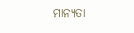ମାନ୍ୟତା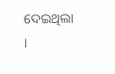ଦେଇଥିଲା ।